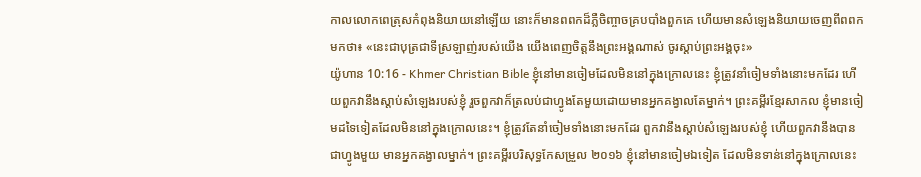កាលលោកពេត្រុសកំពុងនិយាយនៅឡើយ នោះក៏មានពពកដ៏ភ្លឺចិញ្ចាចគ្របបាំងពួកគេ ហើយមានសំឡេងនិយាយចេញពីពពកមកថា៖ «នេះជាបុត្រជាទីស្រឡាញ់របស់យើង យើងពេញចិត្តនឹងព្រះអង្គណាស់ ចូរស្ដាប់ព្រះអង្គចុះ»
យ៉ូហាន 10:16 - Khmer Christian Bible ខ្ញុំនៅមានចៀមដែលមិននៅក្នុងក្រោលនេះ ខ្ញុំត្រូវនាំចៀមទាំងនោះមកដែរ ហើយពួកវានឹងស្តាប់សំឡេងរបស់ខ្ញុំ រួចពួកវាក៏ត្រលប់ជាហ្វូងតែមួយដោយមានអ្នកគង្វាលតែម្នាក់។ ព្រះគម្ពីរខ្មែរសាកល ខ្ញុំមានចៀមដទៃទៀតដែលមិននៅក្នុងក្រោលនេះ។ ខ្ញុំត្រូវតែនាំចៀមទាំងនោះមកដែរ ពួកវានឹងស្ដាប់សំឡេងរបស់ខ្ញុំ ហើយពួកវានឹងបានជាហ្វូងមួយ មានអ្នកគង្វាលម្នាក់។ ព្រះគម្ពីរបរិសុទ្ធកែសម្រួល ២០១៦ ខ្ញុំនៅមានចៀមឯទៀត ដែលមិនទាន់នៅក្នុងក្រោលនេះ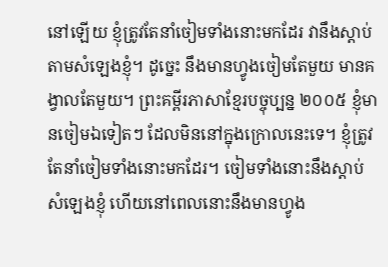នៅឡើយ ខ្ញុំត្រូវតែនាំចៀមទាំងនោះមកដែរ វានឹងស្តាប់តាមសំឡេងខ្ញុំ។ ដូច្នេះ នឹងមានហ្វូងចៀមតែមួយ មានគង្វាលតែមួយ។ ព្រះគម្ពីរភាសាខ្មែរបច្ចុប្បន្ន ២០០៥ ខ្ញុំមានចៀមឯទៀតៗ ដែលមិននៅក្នុងក្រោលនេះទេ។ ខ្ញុំត្រូវតែនាំចៀមទាំងនោះមកដែរ។ ចៀមទាំងនោះនឹងស្ដាប់សំឡេងខ្ញុំ ហើយនៅពេលនោះនឹងមានហ្វូង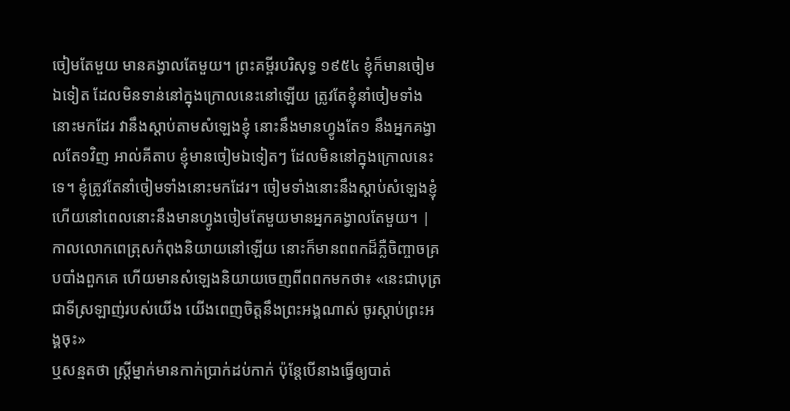ចៀមតែមួយ មានគង្វាលតែមួយ។ ព្រះគម្ពីរបរិសុទ្ធ ១៩៥៤ ខ្ញុំក៏មានចៀមឯទៀត ដែលមិនទាន់នៅក្នុងក្រោលនេះនៅឡើយ ត្រូវតែខ្ញុំនាំចៀមទាំងនោះមកដែរ វានឹងស្តាប់តាមសំឡេងខ្ញុំ នោះនឹងមានហ្វូងតែ១ នឹងអ្នកគង្វាលតែ១វិញ អាល់គីតាប ខ្ញុំមានចៀមឯទៀតៗ ដែលមិននៅក្នុងក្រោលនេះទេ។ ខ្ញុំត្រូវតែនាំចៀមទាំងនោះមកដែរ។ ចៀមទាំងនោះនឹងស្ដាប់សំឡេងខ្ញុំ ហើយនៅពេលនោះនឹងមានហ្វូងចៀមតែមួយមានអ្នកគង្វាលតែមួយ។ |
កាលលោកពេត្រុសកំពុងនិយាយនៅឡើយ នោះក៏មានពពកដ៏ភ្លឺចិញ្ចាចគ្របបាំងពួកគេ ហើយមានសំឡេងនិយាយចេញពីពពកមកថា៖ «នេះជាបុត្រជាទីស្រឡាញ់របស់យើង យើងពេញចិត្តនឹងព្រះអង្គណាស់ ចូរស្ដាប់ព្រះអង្គចុះ»
ឬសន្មតថា ស្ដ្រីម្នាក់មានកាក់ប្រាក់ដប់កាក់ ប៉ុន្ដែបើនាងធ្វើឲ្យបាត់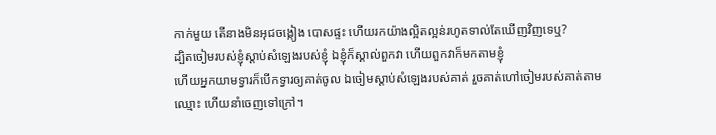កាក់មួយ តើនាងមិនអុជចង្កៀង បោសផ្ទះ ហើយរកយ៉ាងល្អិតល្អន់រហូតទាល់តែឃើញវិញទេឬ?
ដ្បិតចៀមរបស់ខ្ញុំស្តាប់សំឡេងរបស់ខ្ញុំ ឯខ្ញុំក៏ស្គាល់ពួកវា ហើយពួកវាក៏មកតាមខ្ញុំ
ហើយអ្នកយាមទ្វារក៏បើកទ្វារឲ្យគាត់ចូល ឯចៀមស្តាប់សំឡេងរបស់គាត់ រួចគាត់ហៅចៀមរបស់គាត់តាមឈ្មោះ ហើយនាំចេញទៅក្រៅ។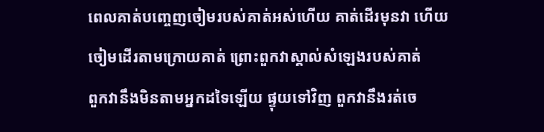ពេលគាត់បញ្ចេញចៀមរបស់គាត់អស់ហើយ គាត់ដើរមុនវា ហើយចៀមដើរតាមក្រោយគាត់ ព្រោះពួកវាស្គាល់សំឡេងរបស់គាត់
ពួកវានឹងមិនតាមអ្នកដទៃឡើយ ផ្ទុយទៅវិញ ពួកវានឹងរត់ចេ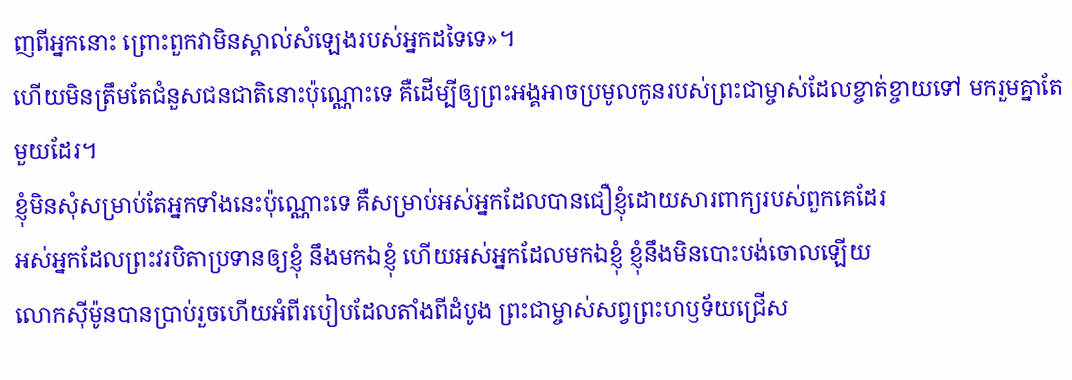ញពីអ្នកនោះ ព្រោះពួកវាមិនស្គាល់សំឡេងរបស់អ្នកដទៃទេ»។
ហើយមិនត្រឹមតែជំនួសជនជាតិនោះប៉ុណ្ណោះទេ គឺដើម្បីឲ្យព្រះអង្គអាចប្រមូលកូនរបស់ព្រះជាម្ចាស់ដែលខ្ចាត់ខ្ចាយទៅ មករួមគ្នាតែមួយដែរ។
ខ្ញុំមិនសុំសម្រាប់តែអ្នកទាំងនេះប៉ុណ្ណោះទេ គឺសម្រាប់អស់អ្នកដែលបានជឿខ្ញុំដោយសារពាក្យរបស់ពួកគេដែរ
អស់អ្នកដែលព្រះវរបិតាប្រទានឲ្យខ្ញុំ នឹងមកឯខ្ញុំ ហើយអស់អ្នកដែលមកឯខ្ញុំ ខ្ញុំនឹងមិនបោះបង់ចោលឡើយ
លោកស៊ីម៉ូនបានប្រាប់រួចហើយអំពីរបៀបដែលតាំងពីដំបូង ព្រះជាម្ចាស់សព្វព្រះហឫទ័យជ្រើស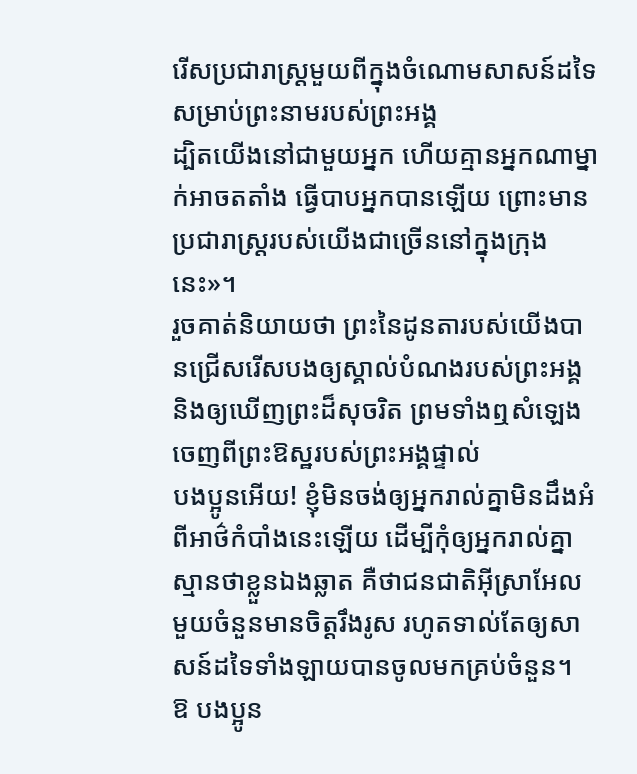រើសប្រជារាស្ដ្រមួយពីក្នុងចំណោមសាសន៍ដទៃសម្រាប់ព្រះនាមរបស់ព្រះអង្គ
ដ្បិតយើងនៅជាមួយអ្នក ហើយគ្មានអ្នកណាម្នាក់អាចតតាំង ធ្វើបាបអ្នកបានឡើយ ព្រោះមានប្រជារាស្ដ្ររបស់យើងជាច្រើននៅក្នុងក្រុងនេះ»។
រួចគាត់និយាយថា ព្រះនៃដូនតារបស់យើងបានជ្រើសរើសបងឲ្យស្គាល់បំណងរបស់ព្រះអង្គ និងឲ្យឃើញព្រះដ៏សុចរិត ព្រមទាំងឮសំឡេងចេញពីព្រះឱស្ឋរបស់ព្រះអង្គផ្ទាល់
បងប្អូនអើយ! ខ្ញុំមិនចង់ឲ្យអ្នករាល់គ្នាមិនដឹងអំពីអាថ៌កំបាំងនេះឡើយ ដើម្បីកុំឲ្យអ្នករាល់គ្នាស្មានថាខ្លួនឯងឆ្លាត គឺថាជនជាតិអ៊ីស្រាអែលមួយចំនួនមានចិត្ដរឹងរូស រហូតទាល់តែឲ្យសាសន៍ដទៃទាំងឡាយបានចូលមកគ្រប់ចំនួន។
ឱ បងប្អូន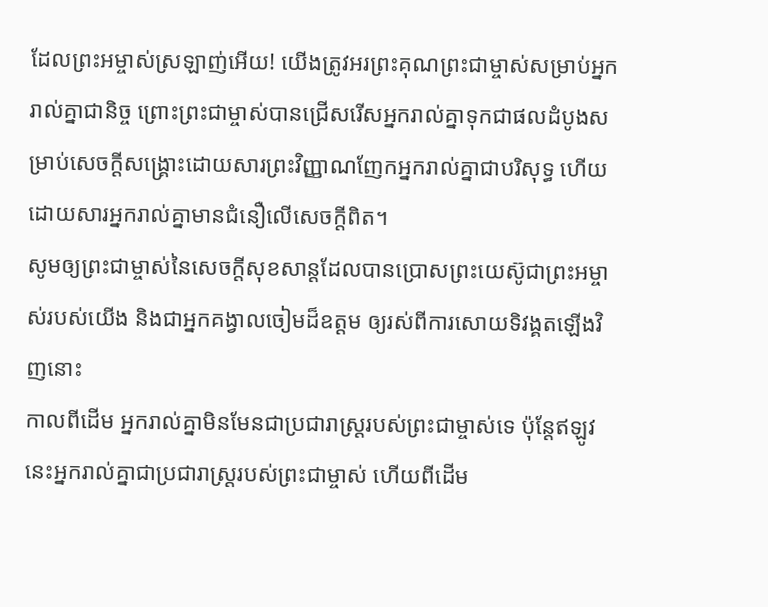ដែលព្រះអម្ចាស់ស្រឡាញ់អើយ! យើងត្រូវអរព្រះគុណព្រះជាម្ចាស់សម្រាប់អ្នករាល់គ្នាជានិច្ច ព្រោះព្រះជាម្ចាស់បានជ្រើសរើសអ្នករាល់គ្នាទុកជាផលដំបូងសម្រាប់សេចក្ដីសង្គ្រោះដោយសារព្រះវិញ្ញាណញែកអ្នករាល់គ្នាជាបរិសុទ្ធ ហើយដោយសារអ្នករាល់គ្នាមានជំនឿលើសេចក្ដីពិត។
សូមឲ្យព្រះជាម្ចាស់នៃសេចក្ដីសុខសាន្ដដែលបានប្រោសព្រះយេស៊ូជាព្រះអម្ចាស់របស់យើង និងជាអ្នកគង្វាលចៀមដ៏ឧត្ដម ឲ្យរស់ពីការសោយទិវង្គតឡើងវិញនោះ
កាលពីដើម អ្នករាល់គ្នាមិនមែនជាប្រជារាស្ដ្ររបស់ព្រះជាម្ចាស់ទេ ប៉ុន្ដែឥឡូវនេះអ្នករាល់គ្នាជាប្រជារាស្ដ្ររបស់ព្រះជាម្ចាស់ ហើយពីដើម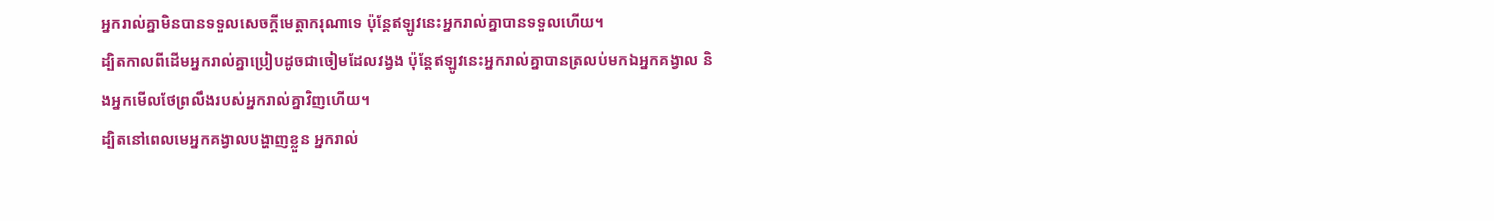អ្នករាល់គ្នាមិនបានទទួលសេចក្ដីមេត្ដាករុណាទេ ប៉ុន្ដែឥឡូវនេះអ្នករាល់គ្នាបានទទួលហើយ។
ដ្បិតកាលពីដើមអ្នករាល់គ្នាប្រៀបដូចជាចៀមដែលវង្វង ប៉ុន្ដែឥឡូវនេះអ្នករាល់គ្នាបានត្រលប់មកឯអ្នកគង្វាល និងអ្នកមើលថែព្រលឹងរបស់អ្នករាល់គ្នាវិញហើយ។
ដ្បិតនៅពេលមេអ្នកគង្វាលបង្ហាញខ្លួន អ្នករាល់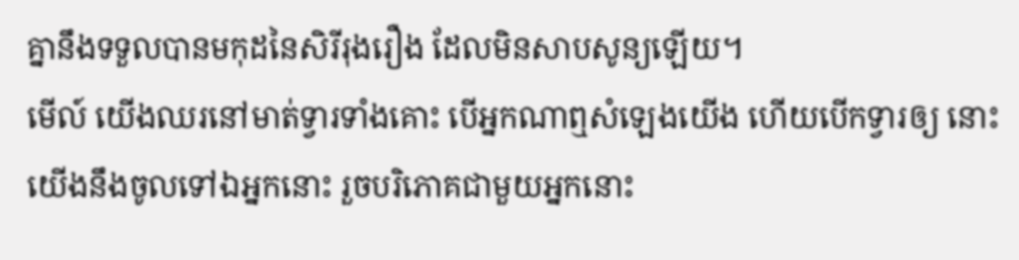គ្នានឹងទទួលបានមកុដនៃសិរីរុងរឿង ដែលមិនសាបសូន្យឡើយ។
មើល៍ យើងឈរនៅមាត់ទ្វារទាំងគោះ បើអ្នកណាឮសំឡេងយើង ហើយបើកទ្វារឲ្យ នោះយើងនឹងចូលទៅឯអ្នកនោះ រួចបរិភោគជាមួយអ្នកនោះ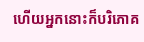ហើយអ្នកនោះក៏បរិភោគ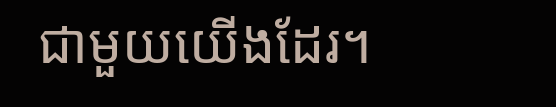ជាមួយយើងដែរ។